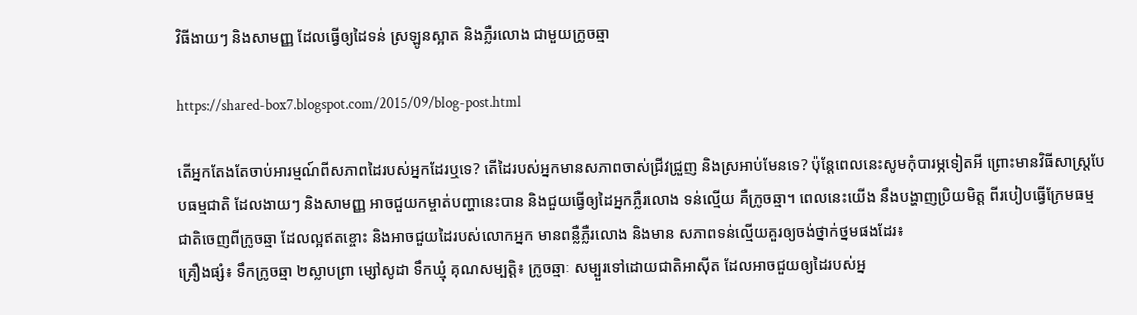វិធីងាយៗ និងសាមញ្ញ ដែលធ្វើឲ្យដៃទន់ ស្រឡូនស្អាត និងភ្លឺរលោង ជាមួយក្រូចឆ្មា

https://shared-box7.blogspot.com/2015/09/blog-post.html

តើអ្នកតែងតែចាប់អារម្មណ៍ពីសភាពដៃរបស់អ្នកដែរឬទេ? តើដៃរបស់អ្នកមានសភាពចាស់ជ្រីវជ្រួញ និងស្រអាប់មែនទេ? ប៉ុន្តែពេលនេះសូមកុំបារម្ភទៀតអី ព្រោះមានវិធីសាស្ត្របែបធម្មជាតិ ដែលងាយៗ និងសាមញ្ញ អាចជួយកម្ចាត់បញ្ហានេះបាន និងជួយធ្វើឲ្យដៃអ្នកភ្លឺរលោង ទន់ល្មើយ គឺក្រូចឆ្មា។ ពេលនេះយើង នឹងបង្ហាញប្រិយមិត្ត ពីរបៀបធ្វើក្រែមធម្មជាតិចេញពីក្រូចឆ្មា ដែលល្អឥតខ្ចោះ និងអាចជួយដៃរបស់លោកអ្នក មានពន្លឺភ្លឺរលោង និងមាន សភាពទន់ល្មើយគួរឲ្យចង់ថ្នាក់ថ្នមផងដែរ៖
គ្រឿងផ្សំ៖ ទឹកក្រូចឆ្មា ២ស្លាបព្រា ម្សៅសូដា ទឹកឃ្មុំ គុណសម្បត្តិ៖ ក្រូចឆ្មាៈ សម្បួរទៅដោយជាតិអាស៊ីត ដែលអាចជួយឲ្យដៃរបស់អ្ន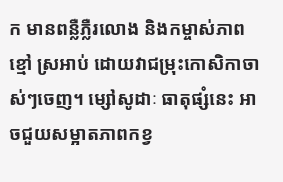ក មានពន្លឺភ្លឺរលោង និងកម្ចាស់ភាពខ្មៅ ស្រអាប់ ដោយវាជម្រុះកោសិកាចាស់ៗចេញ។ ម្សៅសូដាៈ ធាតុផ្សំនេះ អាចជួយសម្អាតភាពកខ្វ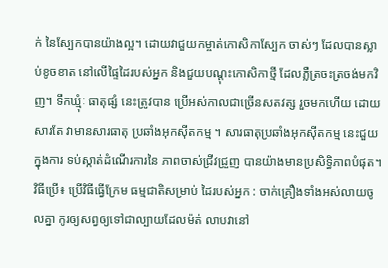ក់ នៃស្បែកបានយ៉ាងល្អ។ ដោយវាជួយកម្ចាត់កោសិកាស្បែក ចាស់ៗ ដែលបានស្លាប់ខូចខាត នៅលើផ្ទៃដៃរបស់អ្នក និងជួយបណ្តុះកោសិកាថ្មី ដែលភ្លឺត្រចះត្រចង់មកវិញ។ ទឹកឃ្មុំៈ ធាតុផ្សំ នេះត្រូវបាន ប្រើអស់កាលជាច្រើនសតវត្ស រួចមកហើយ ដោយសារតែ វាមានសារធាតុ ប្រឆាំងអុកស៊ីតកម្ម ។ សារធាតុប្រឆាំងអុកស៊ីតកម្ម នេះជួយក្នុងការ ទប់ស្កាត់ដំណើរការនៃ ភាពចាស់ជ្រីវជ្រួញ បានយ៉ាងមានប្រសិទ្ធិភាពបំផុត។ វិធីប្រើ៖ ប្រើវិធីធ្វើក្រែម ធម្មជាតិសម្រាប់ ដៃរបស់អ្នក : ចាក់គ្រឿងទាំងអស់លាយចូលគ្នា កូរឲ្យសព្វឲ្យទៅជាល្បាយដែលម៉ត់ លាបវានៅ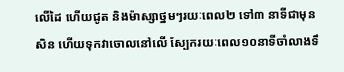លើដៃ ហើយជូត និងម៉ាស្សាថ្នមៗរយៈពេល២ ទៅ៣ នាទីជាមុនសិន ហើយទុកវាចោលនៅលើ ស្បែករយៈពេល១០នាទីចាំលាងទឹ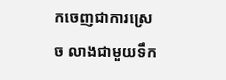កចេញជាការស្រេច លាងជាមួយទឹក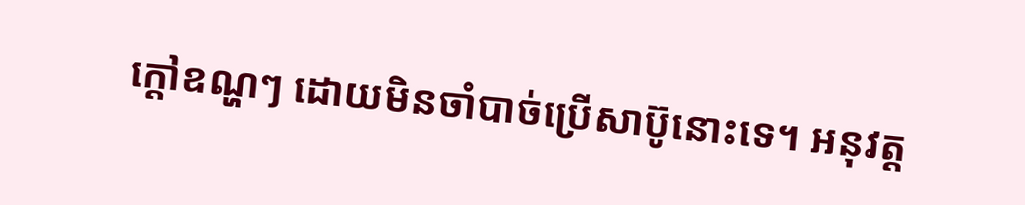ក្តៅឧណ្ហៗ ដោយមិនចាំបាច់ប្រើសាប៊ូនោះទេ។ អនុវត្ត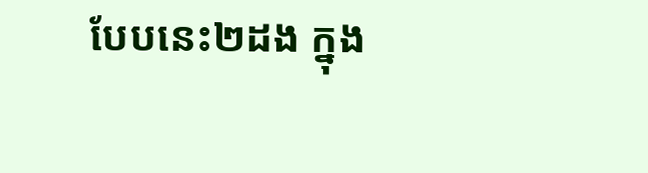បែបនេះ២ដង ក្នុង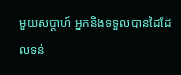មួយសប្តាហ៍ អ្នកនិងទទួលបានដៃដែលទន់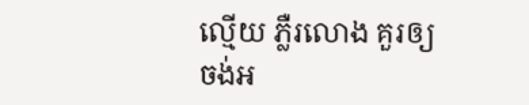ល្មើយ ភ្លឺរលោង គួរឲ្យចង់អ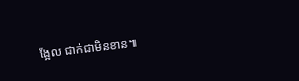ង្អែល ជាក់ជាមិនខាន៕